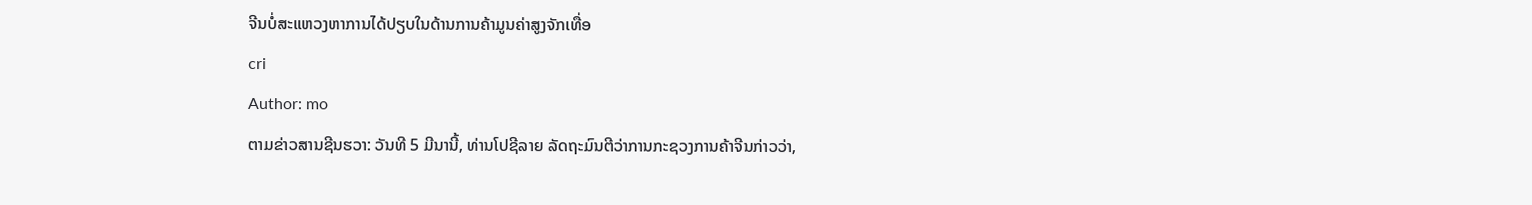ຈີນບໍ່ສະແຫວງຫາການໄດ້ປຽບໃນດ້ານການຄ້າມູນຄ່າສູງຈັກເທື່ອ
cri
Author: mo
ຕາມຂ່າວສານຊີນຮວາ: ວັນທີ 5 ມີນານີ້, ທ່ານໂປຊີລາຍ ລັດຖະມົນຕີວ່າການກະຊວງການຄ້າຈີນກ່າວວ່າ,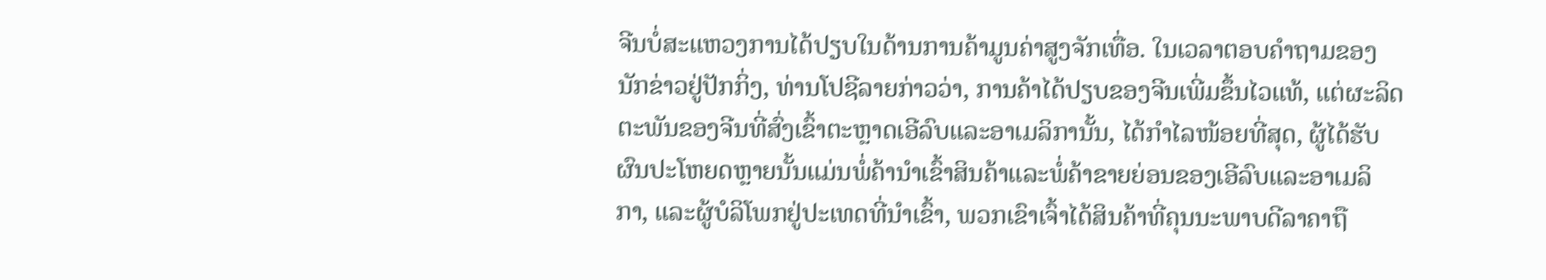ຈີນບໍ່ສະແຫວງການໄດ້ປຽບໃນດ້ານການຄ້າມູນຄ່າສູງຈັກເທື່ອ. ໃນເວລາຕອບຄຳຖາມຂອງນັກຂ່າວຢູ່ປັກກິ່ງ, ທ່ານໂປຊີລາຍກ່າວວ່າ, ການຄ້າໄດ້ປຽບຂອງຈີນເພີ່ມຂຶ້ນໄວແທ້, ແຕ່ຜະລິດຕະພັນຂອງຈີນທີ່ສົ່ງເຂົ້າຕະຫຼາດເອີລົບແລະອາເມລິການັ້ນ, ໄດ້ກຳໄລໜ້ອຍທີ່ສຸດ, ຜູ້ໄດ້ຮັບຜົນປະໂຫຍດຫຼາຍນັ້ນແມ່ນພໍ່ຄ້ານຳເຂົ້າສິນຄ້າແລະພໍ່ຄ້າຂາຍຍ່ອນຂອງເອີລົບແລະອາເມລິກາ, ແລະຜູ້ບໍລິໂພກຢູ່ປະເທດທີ່ນຳເຂົ້າ, ພວກເຂົາເຈົ້າໄດ້ສິນຄ້າທີ່ຄຸນນະພາບດີລາຄາຖື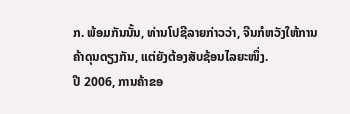ກ. ພ້ອມກັນນັ້ນ, ທ່ານໂປຊີລາຍກ່າວວ່າ, ຈີນກໍຫວັງໃຫ້ການຄ້າດຸນດຽງກັນ, ແຕ່ຍັງຕ້ອງສັບຊ້ອນໄລຍະໜຶ່ງ.
ປີ 2006, ການຄ້າຂອ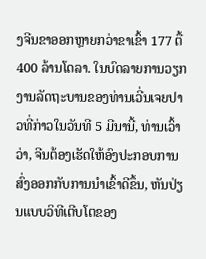ງຈີນຂາອອກຫຼາຍກວ່າຂາເຂົ້າ 177 ຕື້ 400 ລ້ານໂດລາ. ໃນບົດລາຍການວຽກງານລັດຖະບານຂອງທ່ານເວີ່ນເຈຍປາວທີ່ກ່າວໃນວັນທີ 5 ມີນານີ້, ທ່ານເວົ້າວ່າ, ຈີນຕ້ອງເຮັດໃຫ້ອົງປະກອບການສົ່ງອອກກັບການນຳເຂົ້າດີຂຶ້ນ, ຫັນປ່ຽນແບບວິທີເຕີບໂຕຂອງ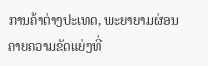ການຄ້າຕ່າງປະເທດ, ພະຍາຍາມຜ່ອນຄາຍຄວາມຂັດແຍ່ງທີ່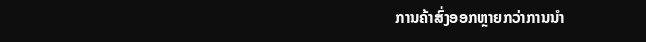ການຄ້າສົ່ງອອກຫຼາຍກວ່າການນຳ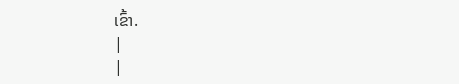ເຂົ້າ.
|
|